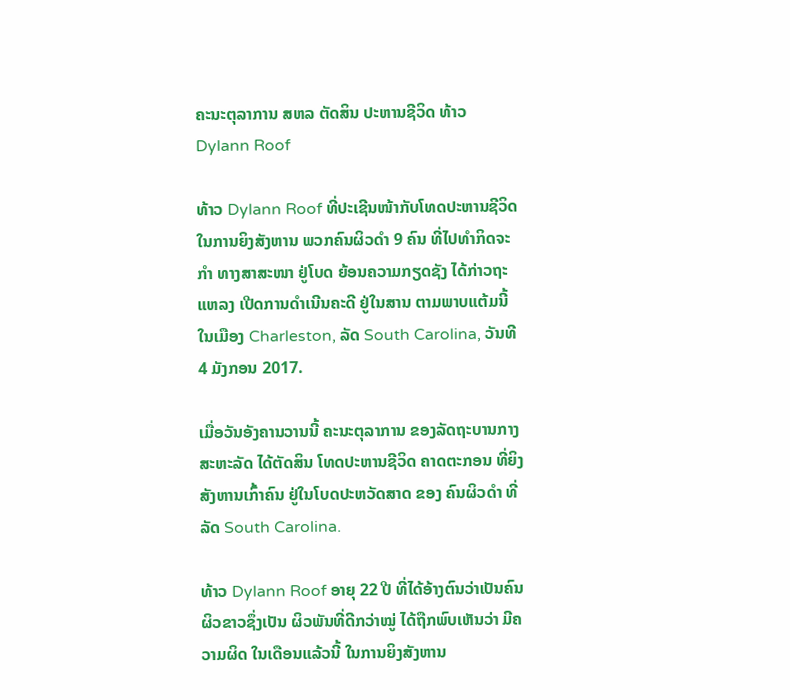ຄະນະຕຸລາການ ສຫລ ຕັດສິນ ປະຫານຊີວິດ ທ້າວ Dylann Roof

ທ້າວ Dylann Roof ທີ່ປະເຊີນໜ້າກັບໂທດປະຫານຊີວິດ ໃນການຍິງສັງຫານ ພວກຄົນຜິວດຳ 9 ຄົນ ທີ່ໄປທຳກິດຈະກຳ ທາງສາສະໜາ ຢູ່ໂບດ ຍ້ອນຄວາມກຽດຊັງ ໄດ້ກ່າວຖະແຫລງ ເປີດການດຳເນີນຄະດີ ຢູ່ໃນສານ ຕາມພາບແຕ້ມນີ້ ໃນເມືອງ Charleston, ລັດ South Carolina, ວັນທີ 4 ມັງກອນ 2017.

ເມື່ອວັນອັງຄານວານນີ້ ຄະນະຕຸລາການ ຂອງລັດຖະບານກາງ ສະຫະລັດ ໄດ້ຕັດສິນ ໂທດປະຫານຊີວິດ ຄາດຕະກອນ ທີ່ຍິງສັງຫານເກົ້າຄົນ ຢູ່ໃນໂບດປະຫວັດສາດ ຂອງ ຄົນຜິວດຳ ທີ່ລັດ South Carolina.

ທ້າວ Dylann Roof ອາຍຸ 22 ປີ ທີ່ໄດ້ອ້າງຕົນວ່າເປັນຄົນຜິວຂາວຊຶ່ງເປັນ ຜິວພັນທີ່ດີກວ່າໝູ່ ໄດ້ຖືກພົບເຫັນວ່າ ມີຄວາມຜິດ ໃນເດືອນແລ້ວນີ້ ໃນການຍິງສັງຫານ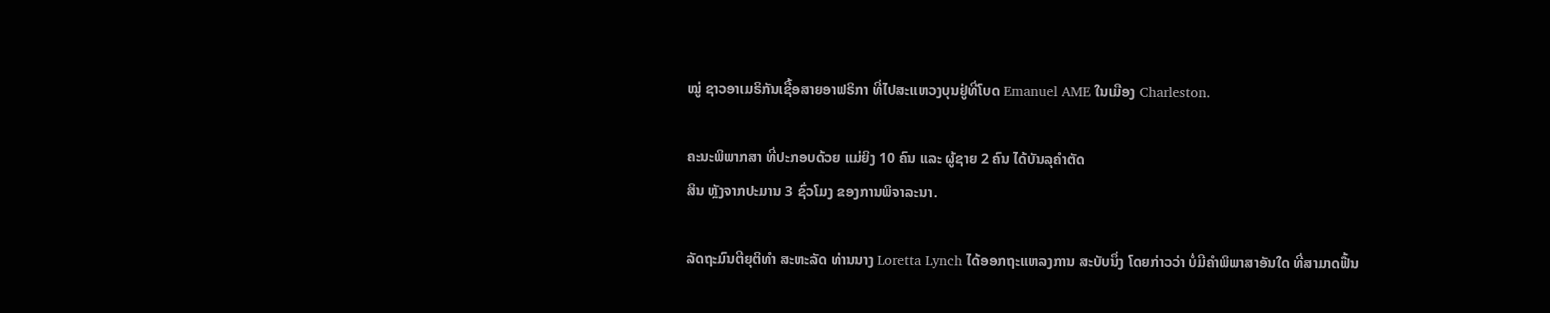ໝູ່ ຊາວອາເມຣິກັນເຊື້ອສາຍອາຟຣິກາ ທີ່ໄປສະແຫວງບຸນຢູ່ທີ່ໂບດ Emanuel AME ໃນເມືອງ Charleston.

ຄະນະພິພາກສາ ທີ່ປະກອບດ້ວຍ ແມ່ຍິງ 10 ຄົນ ແລະ ຜູ້ຊາຍ 2 ຄົນ ໄດ້ບັນລຸຄຳຕັດ
ສິນ ຫຼັງຈາກປະມານ 3 ຊົ່ວໂມງ ຂອງການພິຈາລະນາ.

ລັດຖະມົນຕີຍຸຕິທຳ ສະຫະລັດ ທ່ານນາງ Loretta Lynch ໄດ້ອອກຖະແຫລງການ ສະບັບນຶ່ງ ໂດຍກ່າວວ່າ ບໍ່ມີຄຳພິພາສາອັນໃດ ທີ່ສາມາດຟື້ນ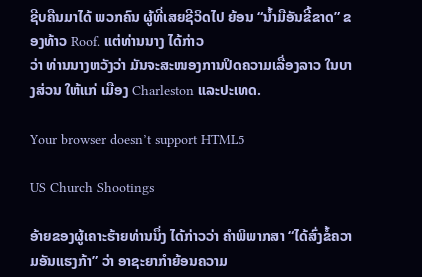ຊີບຄືນມາໄດ້ ພວກຄົນ ຜູ້ທີ່ເສຍຊີວິດໄປ ຍ້ອນ “ນ້ຳມືອັນຂີ້ຂາດ” ຂອງທ້າວ Roof. ແຕ່ທ່ານນາງ ໄດ້ກ່າວ
ວ່າ ທ່ານນາງຫວັງວ່າ ມັນຈະສະໜອງການປິດຄວາມເລື່ອງລາວ ໃນບາງສ່ວນ ໃຫ້ແກ່ ເມືອງ Charleston ແລະປະເທດ.

Your browser doesn’t support HTML5

US Church Shootings

ອ້າຍຂອງຜູ້ເຄາະຮ້າຍທ່ານນຶ່ງ ໄດ້ກ່າວວ່າ ຄຳພິພາກສາ “ໄດ້ສົ່ງຂໍ້ຄວາມອັນແຮງກ້າ” ວ່າ ອາຊະຍາກຳຍ້ອນຄວາມ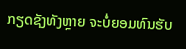ກຽດຊັງທັງຫຼາຍ ຈະບໍ່ຍອມທົນຮັບ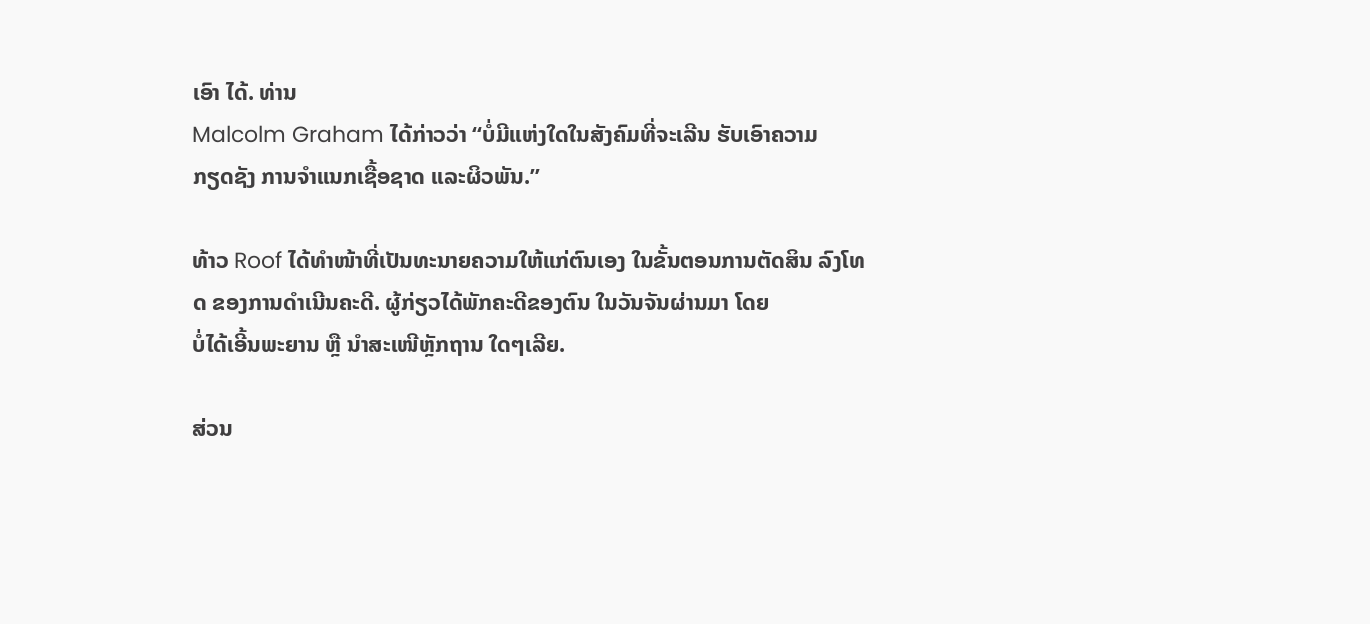ເອົາ ໄດ້. ທ່ານ
Malcolm Graham ໄດ້ກ່າວວ່າ “ບໍ່ມີແຫ່ງໃດໃນສັງຄົມທີ່ຈະເລີນ ຮັບເອົາຄວາມ
ກຽດຊັງ ການຈຳແນກເຊື້ອຊາດ ແລະຜິວພັນ.”

ທ້າວ Roof ໄດ້ທຳໜ້າທີ່ເປັນທະນາຍຄວາມໃຫ້ແກ່ຕົນເອງ ໃນຂັ້ນຕອນການຕັດສິນ ລົງໂທດ ຂອງການດຳເນີນຄະດີ. ຜູ້ກ່ຽວໄດ້ພັກຄະດີຂອງຕົນ ໃນວັນຈັນຜ່ານມາ ໂດຍ
ບໍ່ໄດ້ເອີ້ນພະຍານ ຫຼື ນຳສະເໜີຫຼັກຖານ ໃດໆເລີຍ.

ສ່ວນ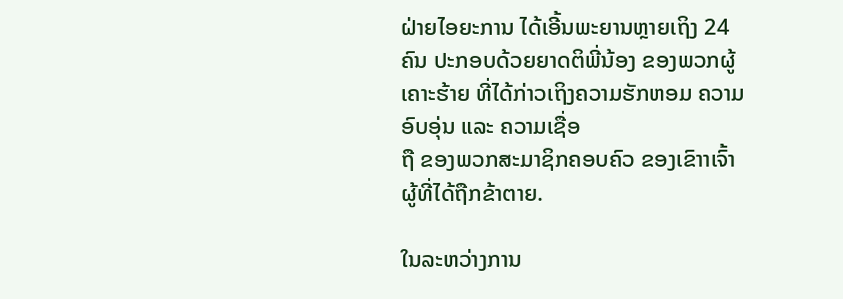ຝ່າຍໄອຍະການ ໄດ້ເອີ້ນພະຍານຫຼາຍເຖິງ 24 ຄົນ ປະກອບດ້ວຍຍາດຕິພີ່ນ້ອງ ຂອງພວກຜູ້ເຄາະຮ້າຍ ທີ່ໄດ້ກ່າວເຖິງຄວາມຮັກຫອມ ຄວາມອົບອຸ່ນ ແລະ ຄວາມເຊື່ອ
ຖື ຂອງພວກສະມາຊິກຄອບຄົວ ຂອງເຂົາາເຈົ້າ ຜູ້ທີ່ໄດ້ຖືກຂ້າຕາຍ.

ໃນລະຫວ່າງການ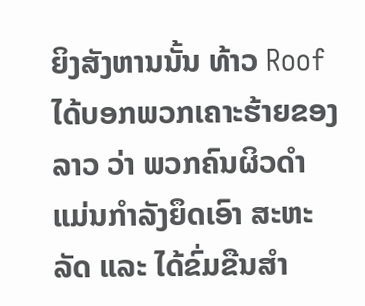ຍິງສັງຫານນັ້ນ ທ້າວ Roof ໄດ້ບອກພວກເຄາະຮ້າຍຂອງລາວ ວ່າ ພວກຄົນຜິວດຳ ແມ່ນກຳລັງຍຶດເອົາ ສະຫະລັດ ແລະ ໄດ້ຂົ່ມຂືນສຳ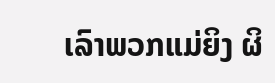ເລົາພວກແມ່ຍິງ ຜິ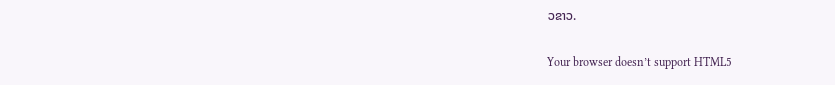ວຂາວ.

Your browser doesn’t support HTML5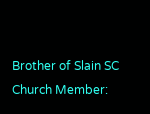Brother of Slain SC Church Member: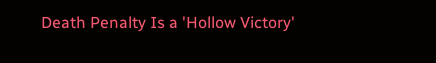Death Penalty Is a 'Hollow Victory'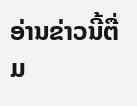ອ່ານຂ່າວນີ້ຕື່ມ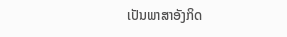ເປັນພາສາອັງກິດ